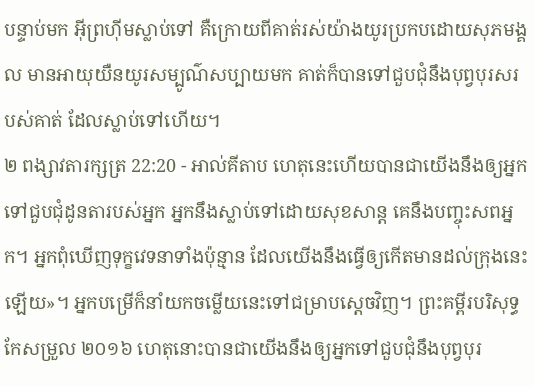បន្ទាប់មក អ៊ីព្រហ៊ីមស្លាប់ទៅ គឺក្រោយពីគាត់រស់យ៉ាងយូរប្រកបដោយសុភមង្គល មានអាយុយឺនយូរសម្បូណ៌សប្បាយមក គាត់ក៏បានទៅជួបជុំនឹងបុព្វបុរសរបស់គាត់ ដែលស្លាប់ទៅហើយ។
២ ពង្សាវតារក្សត្រ 22:20 - អាល់គីតាប ហេតុនេះហើយបានជាយើងនឹងឲ្យអ្នក ទៅជួបជុំដូនតារបស់អ្នក អ្នកនឹងស្លាប់ទៅដោយសុខសាន្ត គេនឹងបញ្ចុះសពអ្នក។ អ្នកពុំឃើញទុក្ខវេទនាទាំងប៉ុន្មាន ដែលយើងនឹងធ្វើឲ្យកើតមានដល់ក្រុងនេះឡើយ»។ អ្នកបម្រើក៏នាំយកចម្លើយនេះទៅជម្រាបស្តេចវិញ។ ព្រះគម្ពីរបរិសុទ្ធកែសម្រួល ២០១៦ ហេតុនោះបានជាយើងនឹងឲ្យអ្នកទៅជួបជុំនឹងបុព្វបុរ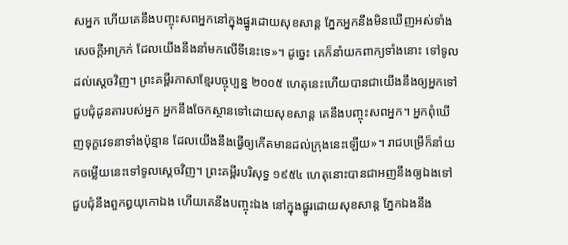សអ្នក ហើយគេនឹងបញ្ចុះសពអ្នកនៅក្នុងផ្នូរដោយសុខសាន្ត ភ្នែកអ្នកនឹងមិនឃើញអស់ទាំងសេចក្ដីអាក្រក់ ដែលយើងនឹងនាំមកលើទីនេះទេ»។ ដូច្នេះ គេក៏នាំយកពាក្យទាំងនោះ ទៅទូលដល់ស្តេចវិញ។ ព្រះគម្ពីរភាសាខ្មែរបច្ចុប្បន្ន ២០០៥ ហេតុនេះហើយបានជាយើងនឹងឲ្យអ្នកទៅជួបជុំដូនតារបស់អ្នក អ្នកនឹងចែកស្ថានទៅដោយសុខសាន្ត គេនឹងបញ្ចុះសពអ្នក។ អ្នកពុំឃើញទុក្ខវេទនាទាំងប៉ុន្មាន ដែលយើងនឹងធ្វើឲ្យកើតមានដល់ក្រុងនេះឡើយ»។ រាជបម្រើក៏នាំយកចម្លើយនេះទៅទូលស្ដេចវិញ។ ព្រះគម្ពីរបរិសុទ្ធ ១៩៥៤ ហេតុនោះបានជាអញនឹងឲ្យឯងទៅជួបជុំនឹងពួកឰយុកោឯង ហើយគេនឹងបញ្ចុះឯង នៅក្នុងផ្នូរដោយសុខសាន្ត ភ្នែកឯងនឹង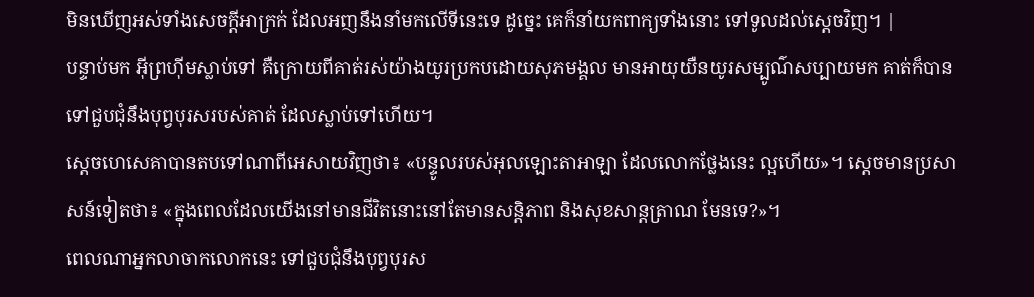មិនឃើញអស់ទាំងសេចក្ដីអាក្រក់ ដែលអញនឹងនាំមកលើទីនេះទេ ដូច្នេះ គេក៏នាំយកពាក្យទាំងនោះ ទៅទូលដល់ស្តេចវិញ។ |
បន្ទាប់មក អ៊ីព្រហ៊ីមស្លាប់ទៅ គឺក្រោយពីគាត់រស់យ៉ាងយូរប្រកបដោយសុភមង្គល មានអាយុយឺនយូរសម្បូណ៌សប្បាយមក គាត់ក៏បានទៅជួបជុំនឹងបុព្វបុរសរបស់គាត់ ដែលស្លាប់ទៅហើយ។
ស្តេចហេសេគាបានតបទៅណាពីអេសាយវិញថា៖ «បន្ទូលរបស់អុលឡោះតាអាឡា ដែលលោកថ្លែងនេះ ល្អហើយ»។ ស្តេចមានប្រសាសន៍ទៀតថា៖ «ក្នុងពេលដែលយើងនៅមានជីវិតនោះនៅតែមានសន្តិភាព និងសុខសាន្តត្រាណ មែនទេ?»។
ពេលណាអ្នកលាចាកលោកនេះ ទៅជួបជុំនឹងបុព្វបុរស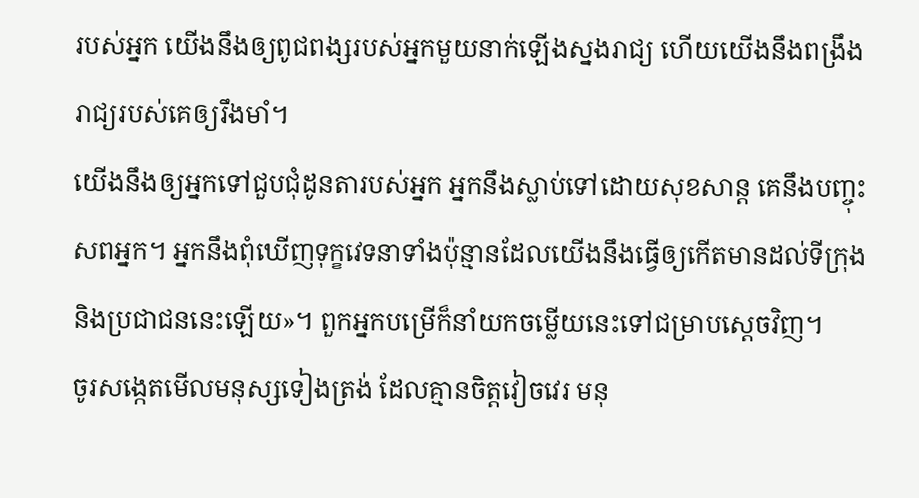របស់អ្នក យើងនឹងឲ្យពូជពង្សរបស់អ្នកមួយនាក់ឡើងស្នងរាជ្យ ហើយយើងនឹងពង្រឹងរាជ្យរបស់គេឲ្យរឹងមាំ។
យើងនឹងឲ្យអ្នកទៅជួបជុំដូនតារបស់អ្នក អ្នកនឹងស្លាប់ទៅដោយសុខសាន្ត គេនឹងបញ្ចុះសពអ្នក។ អ្នកនឹងពុំឃើញទុក្ខវេទនាទាំងប៉ុន្មានដែលយើងនឹងធ្វើឲ្យកើតមានដល់ទីក្រុង និងប្រជាជននេះឡើយ»។ ពួកអ្នកបម្រើក៏នាំយកចម្លើយនេះទៅជម្រាបស្តេចវិញ។
ចូរសង្កេតមើលមនុស្សទៀងត្រង់ ដែលគ្មានចិត្តវៀចវេរ មនុ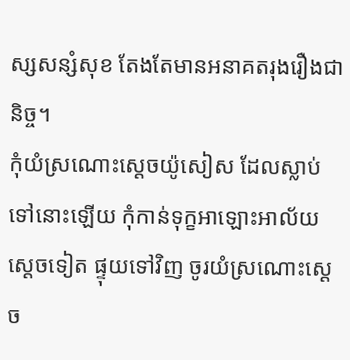ស្សសន្សំសុខ តែងតែមានអនាគតរុងរឿងជានិច្ច។
កុំយំស្រណោះស្ដេចយ៉ូសៀស ដែលស្លាប់ទៅនោះឡើយ កុំកាន់ទុក្ខអាឡោះអាល័យស្ដេចទៀត ផ្ទុយទៅវិញ ចូរយំស្រណោះស្ដេច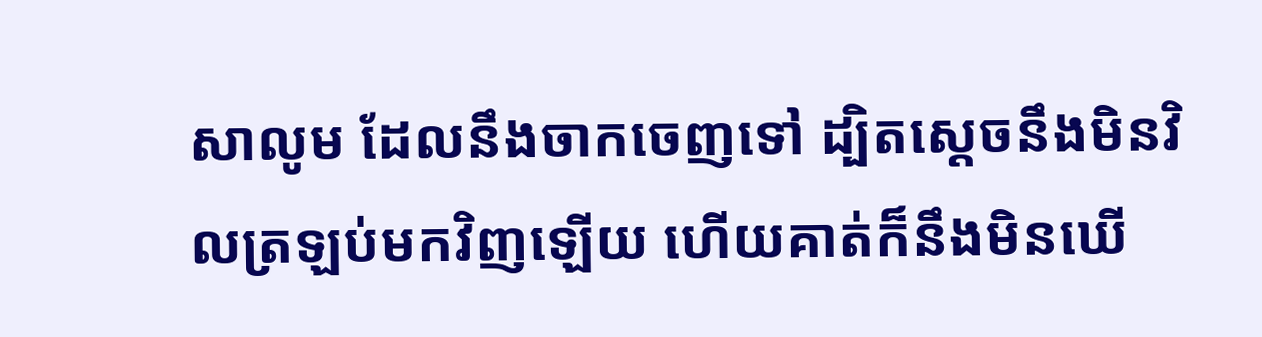សាលូម ដែលនឹងចាកចេញទៅ ដ្បិតស្តេចនឹងមិនវិលត្រឡប់មកវិញឡើយ ហើយគាត់ក៏នឹងមិនឃើ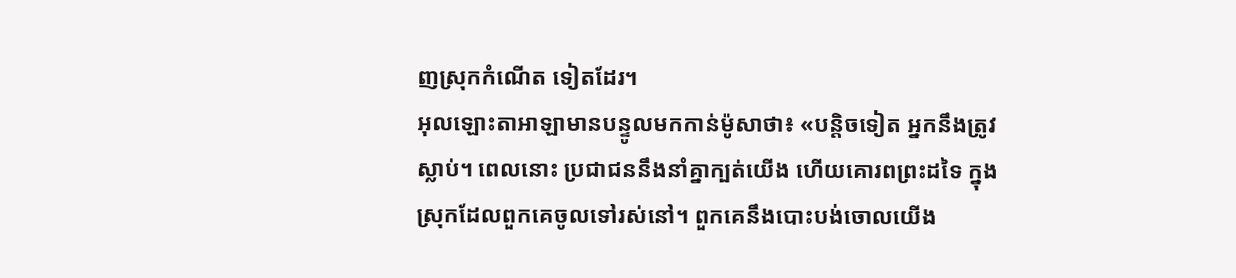ញស្រុកកំណើត ទៀតដែរ។
អុលឡោះតាអាឡាមានបន្ទូលមកកាន់ម៉ូសាថា៖ «បន្តិចទៀត អ្នកនឹងត្រូវស្លាប់។ ពេលនោះ ប្រជាជននឹងនាំគ្នាក្បត់យើង ហើយគោរពព្រះដទៃ ក្នុងស្រុកដែលពួកគេចូលទៅរស់នៅ។ ពួកគេនឹងបោះបង់ចោលយើង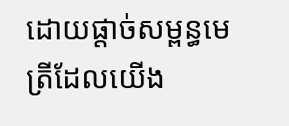ដោយផ្តាច់សម្ពន្ធមេត្រីដែលយើង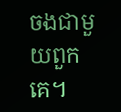ចងជាមួយពួកគេ។